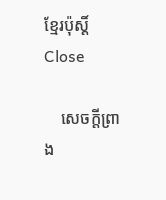ខ្មែរប៉ុស្ដិ៍ Close

    សេចក្តីព្រាង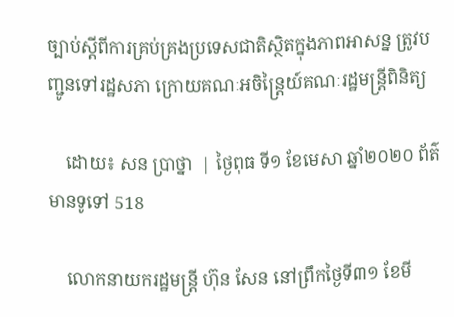ច្បាប់ស្តីពីការគ្រប់គ្រងប្រទេសជាតិស្ថិតក្នុងភាពអាសន្ន ត្រូវបញ្ជូនទៅរដ្ឋសភា ក្រោយគណៈអចិន្ត្រៃយ៍គណៈរដ្ឋមន្ត្រីពិនិត្យ

    ដោយ៖ សន ប្រាថ្នា  | ថ្ងៃពុធ ទី១ ខែមេសា ឆ្នាំ២០២០ ព័ត៌មានទូទៅ 518

    លោកនាយករដ្ឋមន្ត្រី ហ៊ុន សែន នៅព្រឹកថ្ងៃទី៣១ ខែមី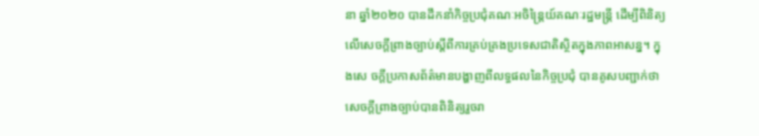នា ឆ្នាំ២០២០ បានដឹកនាំកិច្ចប្រជុំគណៈអចិន្ត្រៃយ៍គណៈរដ្ឋមន្ត្រី ដើម្បីពិនិត្យលើសេចក្តីព្រាងច្បាប់ស្តីពីការគ្រប់គ្រងប្រទេសជាតិស្ថិតក្នុងភាពអាសន្ន។ ក្នុងសេ ចក្តីប្រកាសព័ត៌មានបង្ហាញពីលទ្ធផលនៃកិច្ចប្រជុំ បានគូសបញ្ជាក់ថា សេចក្តីព្រាងច្បាប់បានពិនិត្យរួចរា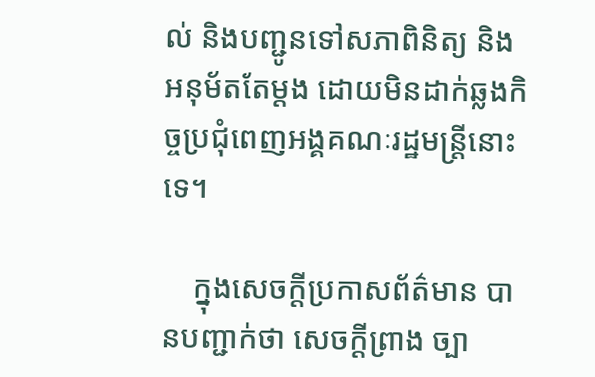ល់ និងបញ្ជូនទៅសភាពិនិត្យ និងអនុម័តតែម្តង ដោយមិនដាក់ឆ្លងកិច្ចប្រជុំពេញអង្គគណៈរដ្ឋមន្ត្រីនោះទេ។

    ក្នុងសេចក្តីប្រកាសព័ត៌មាន បានបញ្ជាក់ថា សេចក្តីព្រាង ច្បា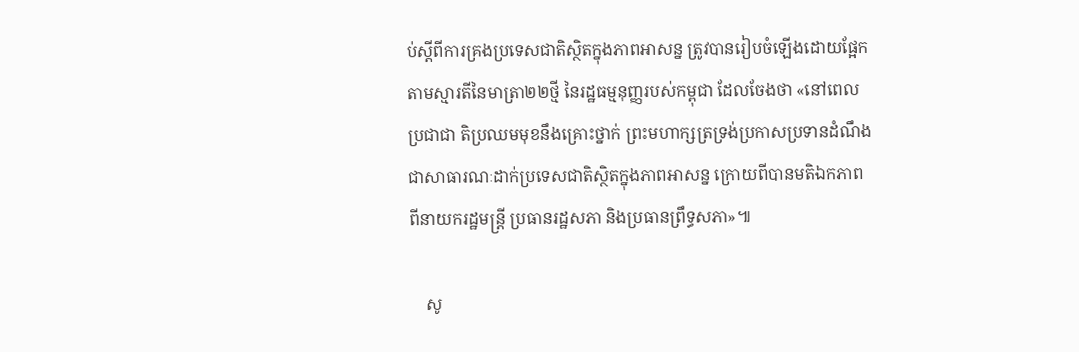ប់ស្តីពីការគ្រងប្រទេសជាតិស្ថិតក្នុងភាពអាសន្ន ត្រូវបានរៀបចំឡើងដោយផ្អែកតាមស្មារតីនៃមាត្រា២២ថ្មី នៃរដ្ឋធម្មនុញ្ញរបស់កម្ពុជា ដែលចែងថា «នៅពេលប្រជាជា តិប្រឈមមុខនឹងគ្រោះថ្នាក់ ព្រះមហាក្សត្រទ្រង់ប្រកាសប្រទានដំណឹងជាសាធារណៈដាក់ប្រទេសជាតិស្ថិតក្នុងភាពអាសន្ន ក្រោយពីបានមតិឯកភាពពីនាយករដ្ឋមន្ត្រី ប្រធានរដ្ឋសភា និងប្រធានព្រឹទ្ធសភា»៕

    សូ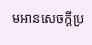មអានសេចក្តីប្រ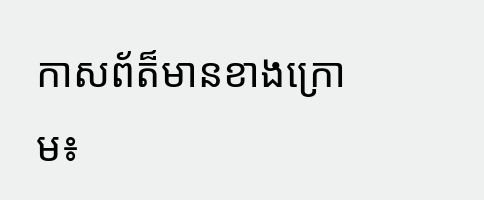កាសព័ត៏មានខាងក្រោម៖